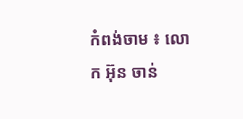កំពង់ចាម ៖ លោក អ៊ុន ចាន់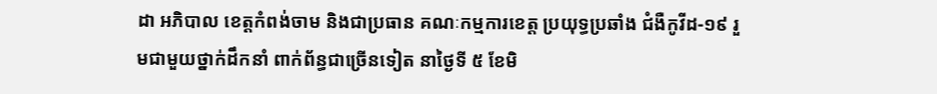ដា អភិបាល ខេត្តកំពង់ចាម និងជាប្រធាន គណៈកម្មការខេត្ត ប្រយុទ្ធប្រឆាំង ជំងឺកូវីដ-១៩ រួមជាមួយថ្នាក់ដឹកនាំ ពាក់ព័ន្ធជាច្រើនទៀត នាថ្ងៃទី ៥ ខែមិ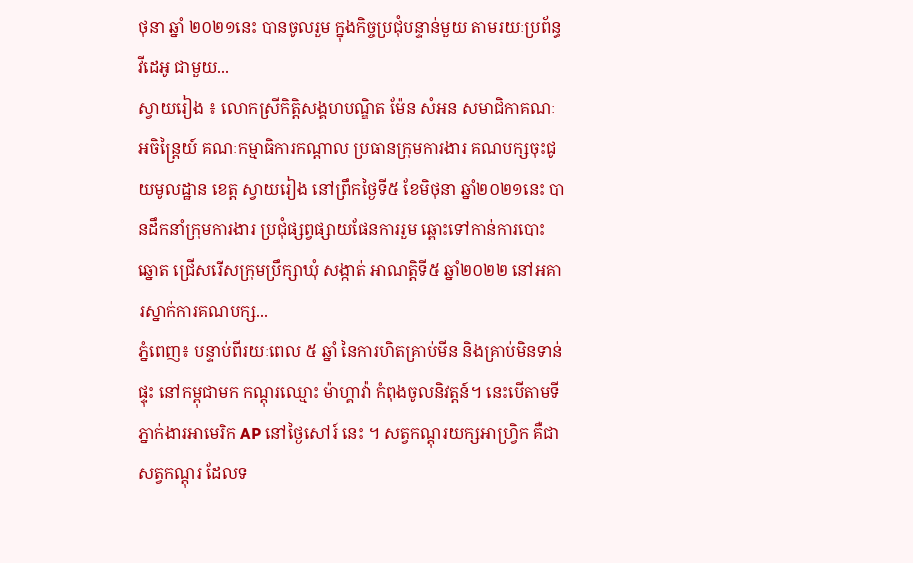ថុនា ឆ្នាំ ២០២១នេះ បានចូលរួម ក្នុងកិច្ចប្រជុំបន្ទាន់មួយ តាមរយៈប្រព័ន្ធវីដេអូ ជាមួយ...
ស្វាយរៀង ៖ លោកស្រីកិត្តិសង្គហបណ្ឌិត ម៉ែន សំអន សមាជិកាគណៈអចិន្ត្រៃយ៍ គណៈកម្មាធិការកណ្ដាល ប្រធានក្រុមការងារ គណបក្សចុះជូយមូលដ្ឋាន ខេត្ត ស្វាយរៀង នៅព្រឹកថ្ងៃទី៥ ខែមិថុនា ឆ្នាំ២០២១នេះ បានដឹកនាំក្រុមការងារ ប្រជុំផ្សព្វផ្សាយផែនការរួម ឆ្ពោះទៅកាន់ការបោះឆ្នោត ជ្រើសរើសក្រុមប្រឹក្សាឃុំ សង្កាត់ អាណត្តិទី៥ ឆ្នាំ២០២២ នៅអគារស្នាក់ការគណបក្ស...
ភ្នំពេញ៖ បន្ទាប់ពីរយៈពេល ៥ ឆ្នាំ នៃការហិតគ្រាប់មីន និងគ្រាប់មិនទាន់ផ្ទុះ នៅកម្ពុជាមក កណ្តុរឈ្មោះ ម៉ាហ្គាវ៉ា កំពុងចូលនិវត្តន៍។ នេះបើតាមទីភ្នាក់ងារអាមេរិក AP នៅថ្ងៃសៅរ៍ នេះ ។ សត្វកណ្តុរយក្សអាហ្រ្វិក គឺជាសត្វកណ្តុរ ដែលទ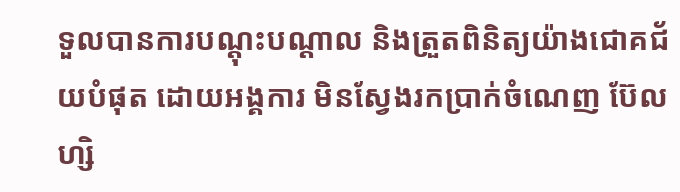ទួលបានការបណ្តុះបណ្តាល និងត្រួតពិនិត្យយ៉ាងជោគជ័យបំផុត ដោយអង្គការ មិនស្វែងរកប្រាក់ចំណេញ ប៊ែលហ្សិ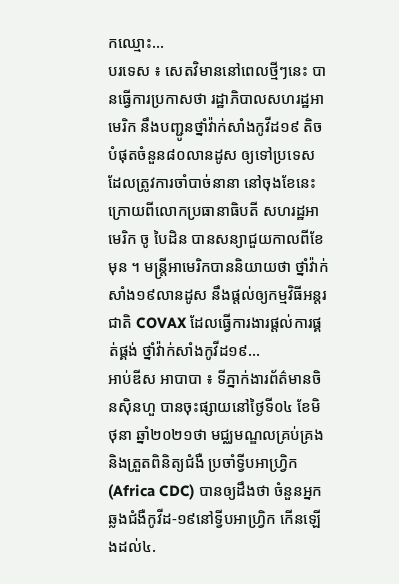កឈ្មោះ...
បរទេស ៖ សេតវិមាននៅពេលថ្មីៗនេះ បានធ្វើការប្រកាសថា រដ្ឋាភិបាលសហរដ្ឋអាមេរិក នឹងបញ្ជូនថ្នាំវ៉ាក់សាំងកូវីដ១៩ តិចបំផុតចំនួន៨០លានដូស ឲ្យទៅប្រទេស ដែលត្រូវការចាំបាច់នានា នៅចុងខែនេះ ក្រោយពីលោកប្រធានាធិបតី សហរដ្ឋអាមេរិក ចូ បៃដិន បានសន្យាជួយកាលពីខែមុន ។ មន្ត្រីអាមេរិកបាននិយាយថា ថ្នាំវ៉ាក់សាំង១៩លានដូស នឹងផ្តល់ឲ្យកម្មវិធីអន្តរជាតិ COVAX ដែលធ្វើការងារផ្តល់ការផ្គត់ផ្គង់ ថ្នាំវ៉ាក់សាំងកូវីដ១៩...
អាប់ឌីស អាបាបា ៖ ទីភ្នាក់ងារព័ត៌មានចិនស៊ិនហួ បានចុះផ្សាយនៅថ្ងៃទី០៤ ខែមិថុនា ឆ្នាំ២០២១ថា មជ្ឈមណ្ឌលគ្រប់គ្រង និងត្រួតពិនិត្យជំងឺ ប្រចាំទ្វីបអាហ្វ្រិក (Africa CDC) បានឲ្យដឹងថា ចំនួនអ្នកឆ្លងជំងឺកូវីដ-១៩នៅទ្វីបអាហ្វ្រិក កើនឡើងដល់៤.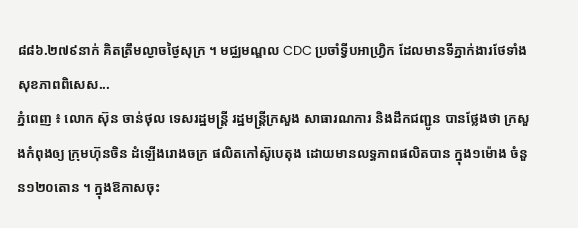៨៨៦.២៧៩នាក់ គិតត្រឹមល្ងាចថ្ងៃសុក្រ ។ មជ្ឈមណ្ឌល CDC ប្រចាំទ្វីបអាហ្វ្រិក ដែលមានទីភ្នាក់ងារថែទាំង សុខភាពពិសេស...
ភ្នំពេញ ៖ លោក ស៊ុន ចាន់ថុល ទេសរដ្ឋមន្ដ្រី រដ្ឋមន្ត្រីក្រសួង សាធារណការ និងដឹកជញ្ជូន បានថ្លែងថា ក្រសួងកំពុងឲ្យ ក្រុមហ៊ុនចិន ដំឡើងរោងចក្រ ផលិតកៅស៊ូបេតុង ដោយមានលទ្ធភាពផលិតបាន ក្នុង១ម៉ោង ចំនួន១២០តោន ។ ក្នុងឱកាសចុះ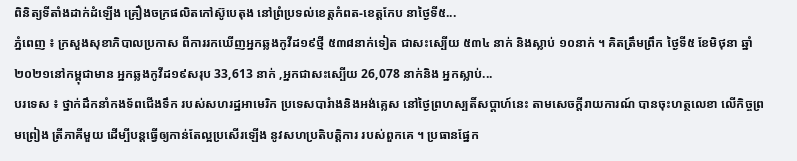ពិនិត្យទីតាំងដាក់ដំឡើង គ្រឿងចក្រផលិតកៅស៊ូបេតុង នៅព្រំប្រទល់ខេត្តកំពត-ខេត្តកែប នាថ្ងៃទី៥...
ភ្នំពេញ ៖ ក្រសួងសុខាភិបាលប្រកាស ពីការរកឃើញអ្នកឆ្លងកូវីដ១៩ថ្មី ៥៣៨នាក់ទៀត ជាសះស្បើយ ៥៣៤ នាក់ និងស្លាប់ ១០នាក់ ។ គិតត្រឹមព្រឹក ថ្ងៃទី៥ ខែមិថុនា ឆ្នាំ២០២១នៅកម្ពុជាមាន អ្នកឆ្លងកូវីដ១៩សរុប 33,613 នាក់ ,អ្នកជាសះស្បើយ 26,078 នាក់និង អ្នកស្លាប់...
បរទេស ៖ ថ្នាក់ដឹកនាំកងទ័ពជើងទឹក របស់សហរដ្ឋអាមេរិក ប្រទេសបារំាងនិងអង់គ្លេស នៅថ្ងៃព្រហស្បតិ៍សប្ដាហ៍នេះ តាមសេចក្តីរាយការណ៍ បានចុះហត្ថលេខា លើកិច្ចព្រមព្រៀង ត្រីភាគីមួយ ដើម្បីបន្តធ្វើឲ្យកាន់តែល្អប្រសើរឡើង នូវសហប្រតិបត្តិការ របស់ពួកគេ ។ ប្រធានផ្នែក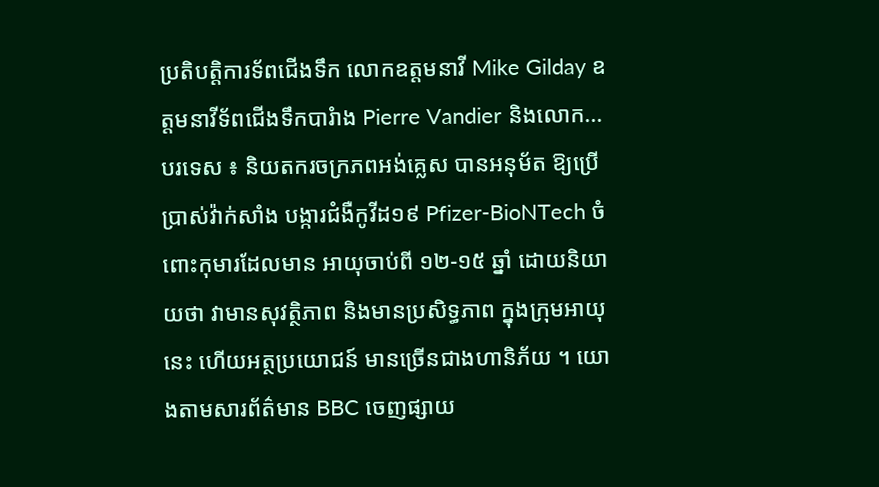ប្រតិបត្តិការទ័ពជើងទឹក លោកឧត្តមនាវី Mike Gilday ឧត្តមនាវីទ័ពជើងទឹកបារំាង Pierre Vandier និងលោក...
បរទេស ៖ និយតករចក្រភពអង់គ្លេស បានអនុម័ត ឱ្យប្រើប្រាស់វ៉ាក់សាំង បង្ការជំងឺកូវីដ១៩ Pfizer-BioNTech ចំពោះកុមារដែលមាន អាយុចាប់ពី ១២-១៥ ឆ្នាំ ដោយនិយាយថា វាមានសុវត្ថិភាព និងមានប្រសិទ្ធភាព ក្នុងក្រុមអាយុនេះ ហើយអត្ថប្រយោជន៍ មានច្រើនជាងហានិភ័យ ។ យោងតាមសារព័ត៌មាន BBC ចេញផ្សាយ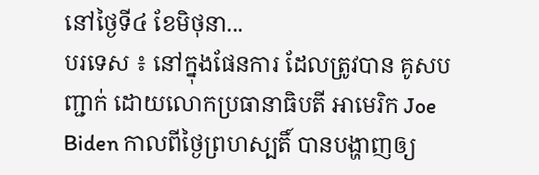នៅថ្ងៃទី៤ ខែមិថុនា...
បរទេស ៖ នៅក្នុងផែនការ ដែលត្រូវបាន គូសបញ្ជាក់ ដោយលោកប្រធានាធិបតី អាមេរិក Joe Biden កាលពីថ្ងៃព្រហស្បតិ៍ បានបង្ហាញឲ្យ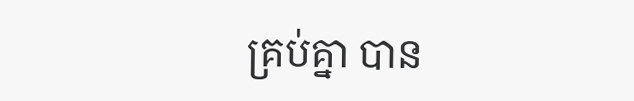គ្រប់គ្នា បាន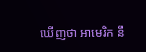ឃើញថា អាមេរិក នឹ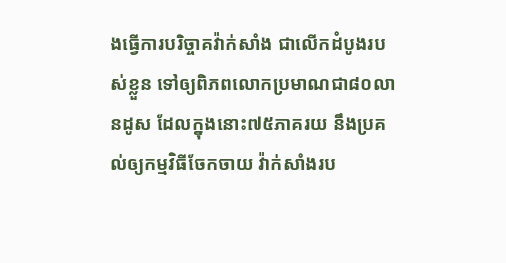ងធ្វើការបរិច្ចាគវ៉ាក់សាំង ជាលើកដំបូងរបស់ខ្លួន ទៅឲ្យពិភពលោកប្រមាណជា៨០លានដូស ដែលក្នុងនោះ៧៥ភាគរយ នឹងប្រគល់ឲ្យកម្មវិធីចែកចាយ វ៉ាក់សាំងរប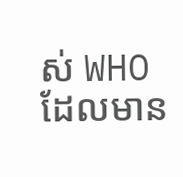ស់ WHO ដែលមាន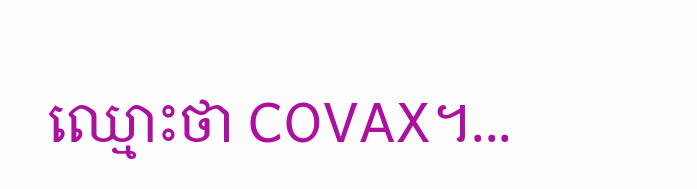ឈ្មោះថា COVAX។...